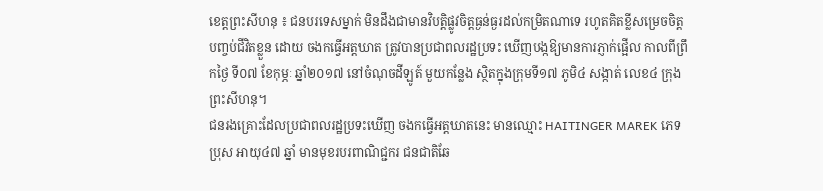ខេត្តព្រះសីហនុ ៖ ជនបរទេសម្នាក់ មិនដឹងជាមានវិបត្តិផ្លូវចិត្តធ្ងន់ធ្ងរដល់កម្រិតណាទេ រហូតគិតខ្លីសម្រេចចិត្តបញ្ចប់ជីវិតខ្លួន ដោយ ចងកធ្វើអត្តឃាត ត្រូវបានប្រជាពលរដ្ឋប្រទះ ឃើញបង្កឱ្យមានការភ្ញាក់ផ្អើល កាលពីព្រឹកថ្ងៃ ទី០៧ ខែកុម្ភៈ ឆ្នាំ២០១៧ នៅចំណុចដីឡូត៍ មួយកន្លែង ស្ថិតក្នុងក្រុមទី១៧ ភូមិ៤ សង្កាត់ លេខ៤ ក្រុងព្រះសីហនុ។
ជនរងគ្រោះដែលប្រជាពលរដ្ឋប្រទះឃើញ ចងកធ្វើអត្តឃាតនេះ មានឈ្មោះ HAITINGER MAREK ភេទប្រុស អាយុ៤៧ ឆ្នាំ មានមុខរបរពាណិជ្ជករ ជនជាតិឆែ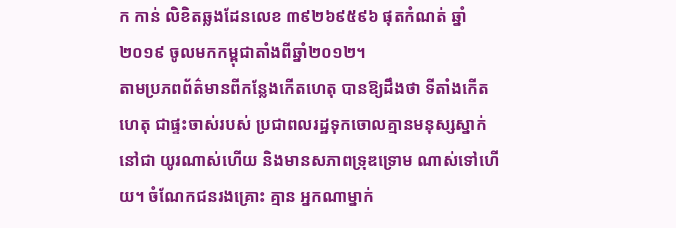ក កាន់ លិខិតឆ្លងដែនលេខ ៣៩២៦៩៥៩៦ ផុតកំណត់ ឆ្នាំ២០១៩ ចូលមកកម្ពុជាតាំងពីឆ្នាំ២០១២។
តាមប្រភពព័ត៌មានពីកន្លែងកើតហេតុ បានឱ្យដឹងថា ទីតាំងកើតហេតុ ជាផ្ទះចាស់របស់ ប្រជាពលរដ្ឋទុកចោលគ្មានមនុស្សស្នាក់នៅជា យូរណាស់ហើយ និងមានសភាពទ្រុឌទ្រោម ណាស់ទៅហើយ។ ចំណែកជនរងគ្រោះ គ្មាន អ្នកណាម្នាក់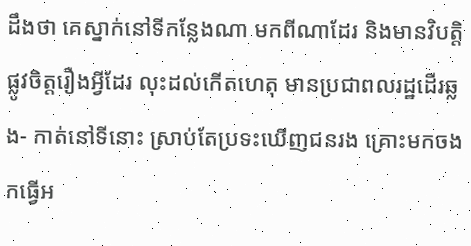ដឹងថា គេស្នាក់នៅទីកន្លែងណា មកពីណាដែរ និងមានវិបត្តិផ្លូវចិត្តរឿងអ្វីដែរ លុះដល់កើតហេតុ មានប្រជាពលរដ្ឋដើរឆ្លង- កាត់នៅទីនោះ ស្រាប់តែប្រទះឃើញជនរង គ្រោះមកចងកធ្វើអ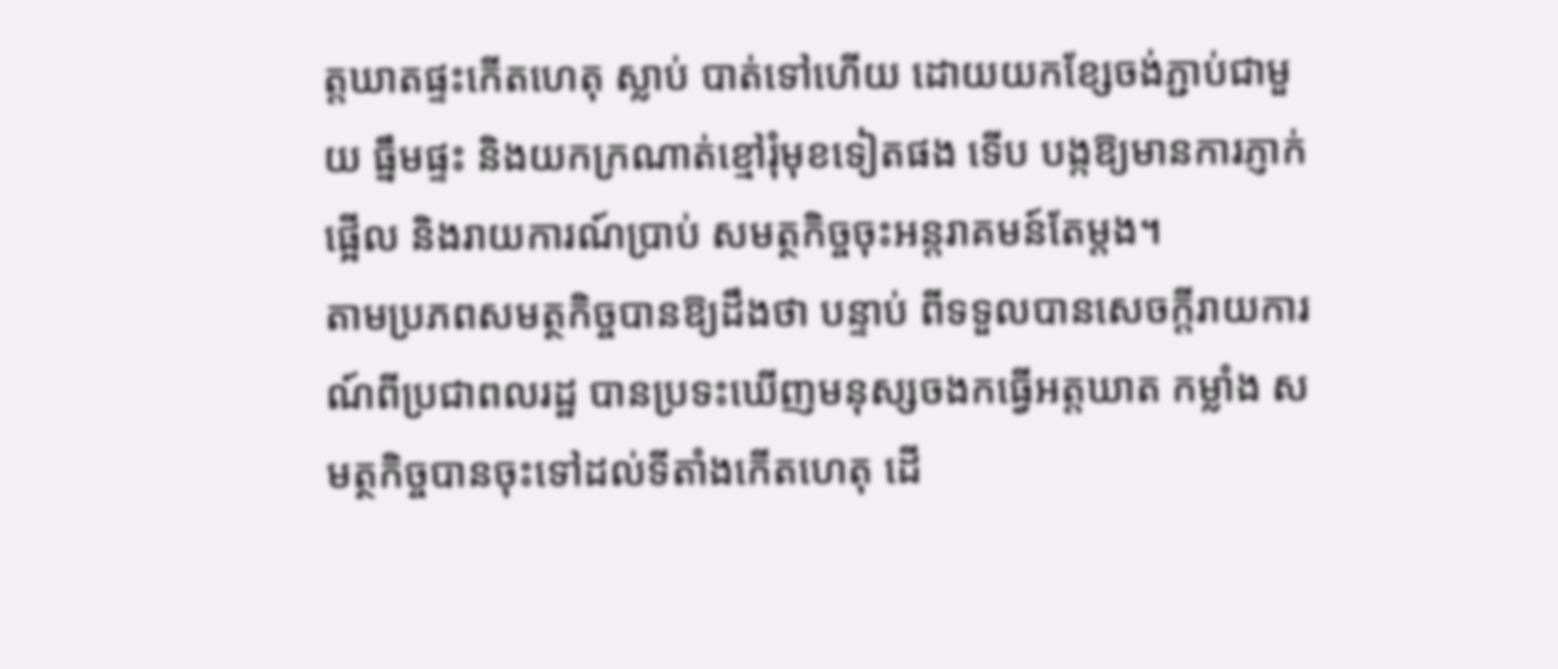ត្តឃាតផ្ទះកើតហេតុ ស្លាប់ បាត់ទៅហើយ ដោយយកខ្សែចង់ភ្ជាប់ជាមួយ ធ្នឹមផ្ទះ និងយកក្រណាត់ខ្មៅរុំមុខទៀតផង ទើប បង្កឱ្យមានការភ្ញាក់ផ្អើល និងរាយការណ៍ប្រាប់ សមត្ថកិច្ចចុះអន្តរាគមន៍តែម្តង។
តាមប្រភពសមត្ថកិច្ចបានឱ្យដឹងថា បន្ទាប់ ពីទទួលបានសេចក្តីរាយការណ៍ពីប្រជាពលរដ្ឋ បានប្រទះឃើញមនុស្សចងកធ្វើអត្តឃាត កម្លាំង សមត្ថកិច្ចបានចុះទៅដល់ទីតាំងកើតហេតុ ដើ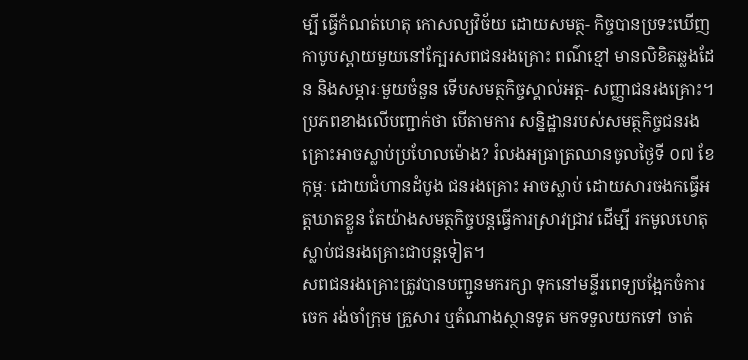ម្បី ធ្វើកំណត់ហេតុ កោសល្យវិច័យ ដោយសមត្ថ- កិច្ចបានប្រទះឃើញកាបូបស្ពាយមួយនៅក្បែរសពជនរងគ្រោះ ពណ៌ខ្មៅ មានលិខិតឆ្លងដែន និងសម្ភារៈមួយចំនួន ទើបសមត្ថកិច្ចស្គាល់អត្ត- សញ្ញាជនរងគ្រោះ។
ប្រភពខាងលើបញ្ជាក់ថា បើតាមការ សន្និដ្ឋានរបស់សមត្ថកិច្ចជនរងគ្រោះអាចស្លាប់ប្រហែលម៉ោង? រំលងអធ្រាត្រឈានចូលថ្ងៃទី ០៧ ខែកុម្ភៈ ដោយជំហានដំបូង ជនរងគ្រោះ អាចស្លាប់ ដោយសារចងកធ្វើអត្តឃាតខ្លួន តែយ៉ាងសមត្ថកិច្ចបន្តធ្វើការស្រាវជ្រាវ ដើម្បី រកមូលហេតុស្លាប់ជនរងគ្រោះជាបន្តទៀត។
សពជនរងគ្រោះត្រូវបានបញ្ជូនមករក្សា ទុកនៅមន្ទីរពេទ្យបង្អែកចំការចេក រង់ចាំក្រុម គ្រួសារ ឬតំណាងស្ថានទូត មកទទួលយកទៅ ចាត់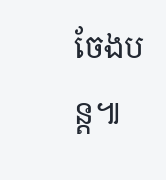ចែងបន្ត៕